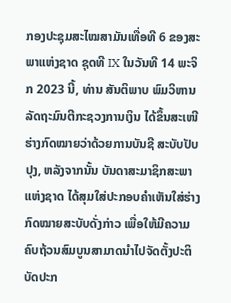ກອງປະຊຸມສະໄໝສາມັນເທື່ອທີ 6 ຂອງສະພາແຫ່ງຊາດ ຊຸດທີ IX ໃນວັນທີ 14 ພະຈິກ 2023 ນີ້, ທ່ານ ສັນຕິພາບ ພົມວິຫານ ລັດຖະມົນຕີກະຊວງການເງິນ ໄດ້ຂຶ້ນສະເໜີຮ່າງກົດໝາຍວ່າດ້ວຍການບັນຊີ ສະບັບປັບປຸງ, ຫລັງຈາກນັ້ນ ບັນດາສະມາຊິກສະພາແຫ່ງຊາດ ໄດ້ສຸມໃສ່ປະກອບຄຳເຫັນໃສ່ຮ່າງກົດໝາຍສະບັບດັ່ງກ່າວ ເພື່ອໃຫ້ມີຄວາມຄົບຖ້ວນສົມບູນສາມາດນຳໄປຈັດຕັ້ງປະຕິບັດປະກ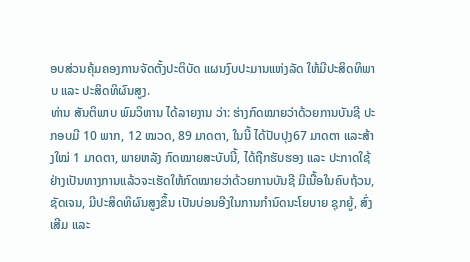ອບສ່ວນຄຸ້ມຄອງການຈັດຕັ້ງປະຕິບັດ ແຜນງົບປະມານແຫ່ງລັດ ໃຫ້ມີປະສິດທິພາບ ແລະ ປະສິດທິຜົນສູງ.
ທ່ານ ສັນຕິພາບ ພົມວິຫານ ໄດ້ລາຍງານ ວ່າ: ຮ່າງກົດໝາຍວ່າດ້ວຍການບັນຊີ ປະກອບມີ 10 ພາກ, 12 ໝວດ, 89 ມາດຕາ, ໃນນີ້ ໄດ້ປັບປຸງ67 ມາດຕາ ແລະສ້າງໃໝ່ 1 ມາດຕາ, ພາຍຫລັງ ກົດໝາຍສະບັບນີ້, ໄດ້ຖືກຮັບຮອງ ແລະ ປະກາດໃຊ້ຢ່າງເປັນທາງການແລ້ວຈະເຮັດໃຫ້ກົດໝາຍວ່າດ້ວຍການບັນຊີ ມີເນື້ອໃນຄົບຖ້ວນ, ຊັດເຈນ, ມີປະສິດທິຜົນສູງຂຶ້ນ ເປັນບ່ອນອີງໃນການກຳນົດນະໂຍບາຍ ຊຸກຍູ້, ສົ່ງເສີມ ແລະ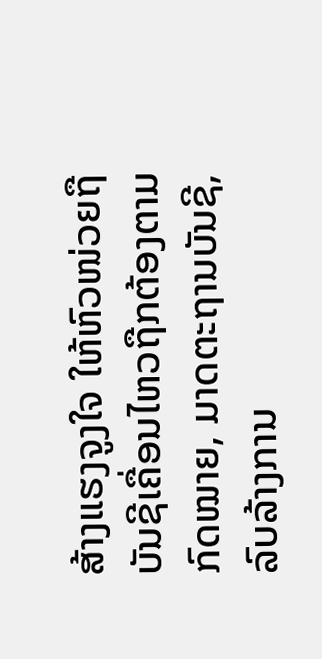ສ້າງແຮງຈູງໃຈ ໃຫ້ຫົວໜ່ວຍຖືບັນຊີເຄື່ອນໄຫວຖືກຕ້ອງຕາມກົດໝາຍ, ມາດຕະຖານບັນຊີ, ລົບລ້າງການ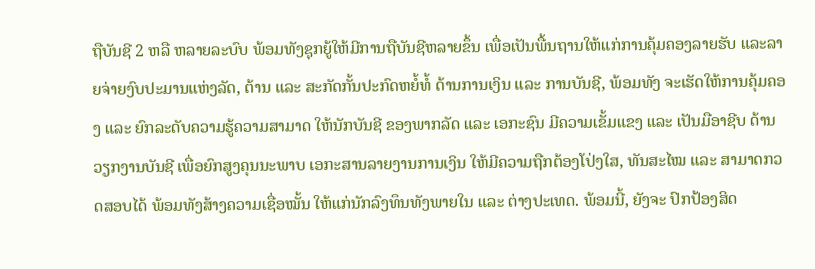ຖືບັນຊີ 2 ຫລື ຫລາຍລະບົບ ພ້ອມທັງຊຸກຍູ້ໃຫ້ມີການຖືບັນຊີຫລາຍຂຶ້ນ ເພື່ອເປັນພື້ນຖານໃຫ້ແກ່ການຄຸ້ມຄອງລາຍຮັບ ແລະລາຍຈ່າຍງົບປະມານແຫ່ງລັດ, ຕ້ານ ແລະ ສະກັດກັ້ນປະກົດຫຍໍ້ທໍ້ ດ້ານການເງິນ ແລະ ການບັນຊີ, ພ້ອມທັງ ຈະເຮັດໃຫ້ການຄຸ້ມຄອງ ແລະ ຍົກລະດັບຄວາມຮູ້ຄວາມສາມາດ ໃຫ້ນັກບັນຊີ ຂອງພາກລັດ ແລະ ເອກະຊົນ ມີຄວາມເຂັ້ມແຂງ ແລະ ເປັນມືອາຊີບ ດ້ານວຽກງານບັນຊີ ເພື່ອຍົກສູງຄຸນນະພາບ ເອກະສານລາຍງານການເງິນ ໃຫ້ມີຄວາມຖືກຕ້ອງໂປ່ງໃສ, ທັນສະໄໝ ແລະ ສາມາດກວດສອບໄດ້ ພ້ອມທັງສ້າງຄວາມເຊື່ອໝັ້ນ ໃຫ້ແກ່ນັກລົງທຶນທັງພາຍໃນ ແລະ ຕ່າງປະເທດ. ພ້ອມນີ້, ຍັງຈະ ປົກປ້ອງສິດ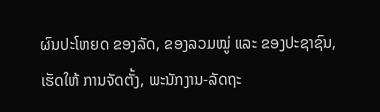ຜົນປະໂຫຍດ ຂອງລັດ, ຂອງລວມໝູ່ ແລະ ຂອງປະຊາຊົນ, ເຮັດໃຫ້ ການຈັດຕັ້ງ, ພະນັກງານ-ລັດຖະ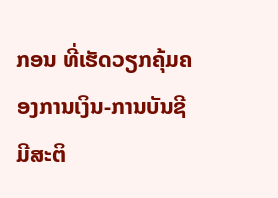ກອນ ທີ່ເຮັດວຽກຄຸ້ມຄອງການເງິນ-ການບັນຊີ ມີສະຕິ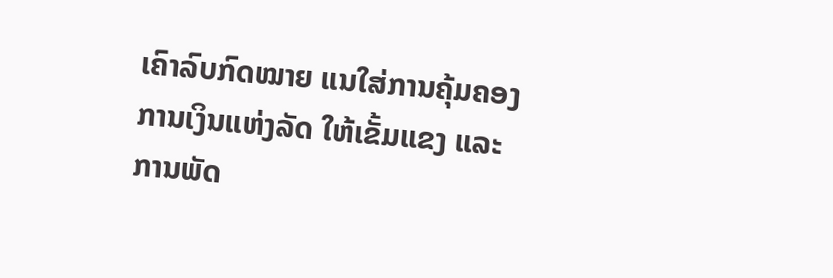ເຄົາລົບກົດໝາຍ ແນໃສ່ການຄຸ້ມຄອງການເງິນແຫ່ງລັດ ໃຫ້ເຂັ້ມແຂງ ແລະ ການພັດ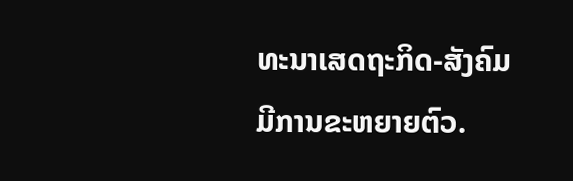ທະນາເສດຖະກິດ-ສັງຄົມມີການຂະຫຍາຍຕົວ.